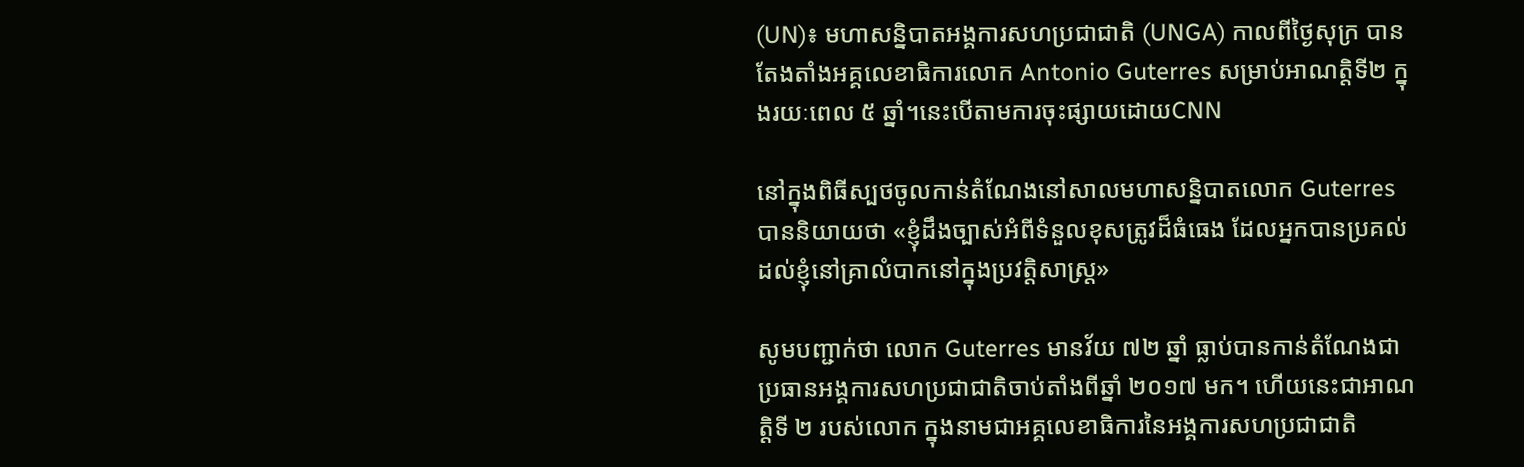(UN)៖ មហាសន្និបាតអង្គការសហប្រជាជាតិ (UNGA) កាលពីថ្ងៃសុក្រ បានតែងតាំងអគ្គលេខាធិការលោក Antonio Guterres សម្រាប់អាណត្តិទី២ ក្នុងរយៈពេល ៥ ឆ្នាំ។នេះបើតាមការចុះផ្សាយដោយCNN

នៅក្នុងពិធីស្បថចូលកាន់តំណែងនៅសាលមហាសន្និបាតលោក Guterres បាននិយាយថា «ខ្ញុំដឹងច្បាស់អំពីទំនួលខុសត្រូវដ៏ធំធេង ដែលអ្នកបានប្រគល់ដល់ខ្ញុំនៅគ្រាលំបាកនៅក្នុងប្រវត្តិសាស្រ្ត»

សូមបញ្ជាក់ថា លោក Guterres មានវ័យ ៧២ ឆ្នាំ ធ្លាប់បានកាន់តំណែងជាប្រធានអង្គការសហប្រជាជាតិចាប់តាំងពីឆ្នាំ ២០១៧ មក។ ហើយនេះជាអាណត្តិទី ២ របស់លោក ក្នុងនាមជាអគ្គលេខាធិការនៃអង្គការសហប្រជាជាតិ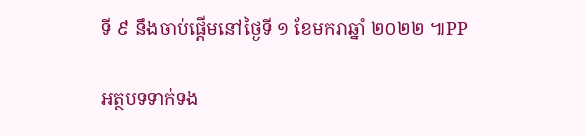ទី ៩ នឹងចាប់ផ្តើមនៅថ្ងៃទី ១ ខែមករាឆ្នាំ ២០២២ ៕PP

អត្ថបទទាក់ទង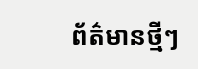ព័ត៌មានថ្មីៗ